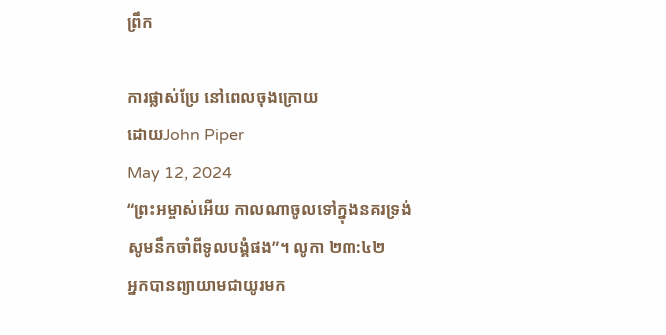ព្រឹក

ការផ្លាស់ប្រែ នៅពេលចុងក្រោយ
ដោយJohn Piper
May 12, 2024
“ព្រះអម្ចាស់អើយ កាលណាចូលទៅក្នុងនគរទ្រង់ សូមនឹកចាំពីទូលបង្គំផង”។ លូកា ២៣:៤២
អ្នកបានព្យាយាមជាយូរមក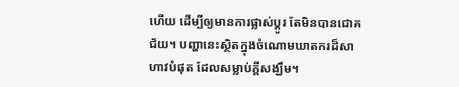ហើយ ដើម្បីឲ្យមានការផ្លាស់ប្តូរ តែមិនបានជោគជ័យ។ បញ្ហានេះស្ថិតក្នុងចំណោមឃាតករដ៏សាហាវបំផុត ដែលសម្លាប់ក្តីសង្ឃឹម។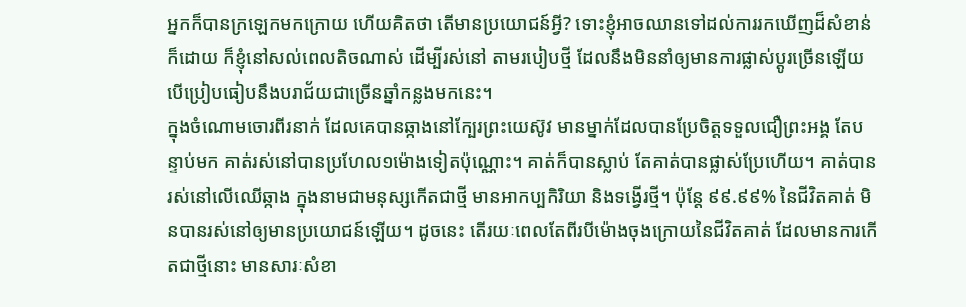អ្នកក៏បានក្រឡេកមកក្រោយ ហើយគិតថា តើមានប្រយោជន៍អ្វី? ទោះខ្ញុំអាចឈានទៅដល់ការរកឃើញដ៏សំខាន់ក៏ដោយ ក៏ខ្ញុំនៅសល់ពេលតិចណាស់ ដើម្បីរស់នៅ តាមរបៀបថ្មី ដែលនឹងមិននាំឲ្យមានការផ្លាស់ប្តូរច្រើនឡើយ បើប្រៀបធៀបនឹងបរាជ័យជាច្រើនឆ្នាំកន្លងមកនេះ។
ក្នុងចំណោមចោរពីរនាក់ ដែលគេបានឆ្កាងនៅក្បែរព្រះយេស៊ូវ មានម្នាក់ដែលបានប្រែចិត្តទទួលជឿព្រះអង្គ តែបន្ទាប់មក គាត់រស់នៅបានប្រហែល១ម៉ោងទៀតប៉ុណ្ណោះ។ គាត់ក៏បានស្លាប់ តែគាត់បានផ្លាស់ប្រែហើយ។ គាត់បានរស់នៅលើឈើឆ្កាង ក្នុងនាមជាមនុស្សកើតជាថ្មី មានអាកប្បកិរិយា និងទង្វើរថ្មី។ ប៉ុន្តែ ៩៩.៩៩% នៃជីវិតគាត់ មិនបានរស់នៅឲ្យមានប្រយោជន៍ឡើយ។ ដូចនេះ តើរយៈពេលតែពីរបីម៉ោងចុងក្រោយនៃជីវិតគាត់ ដែលមានការកើតជាថ្មីនោះ មានសារៈសំខា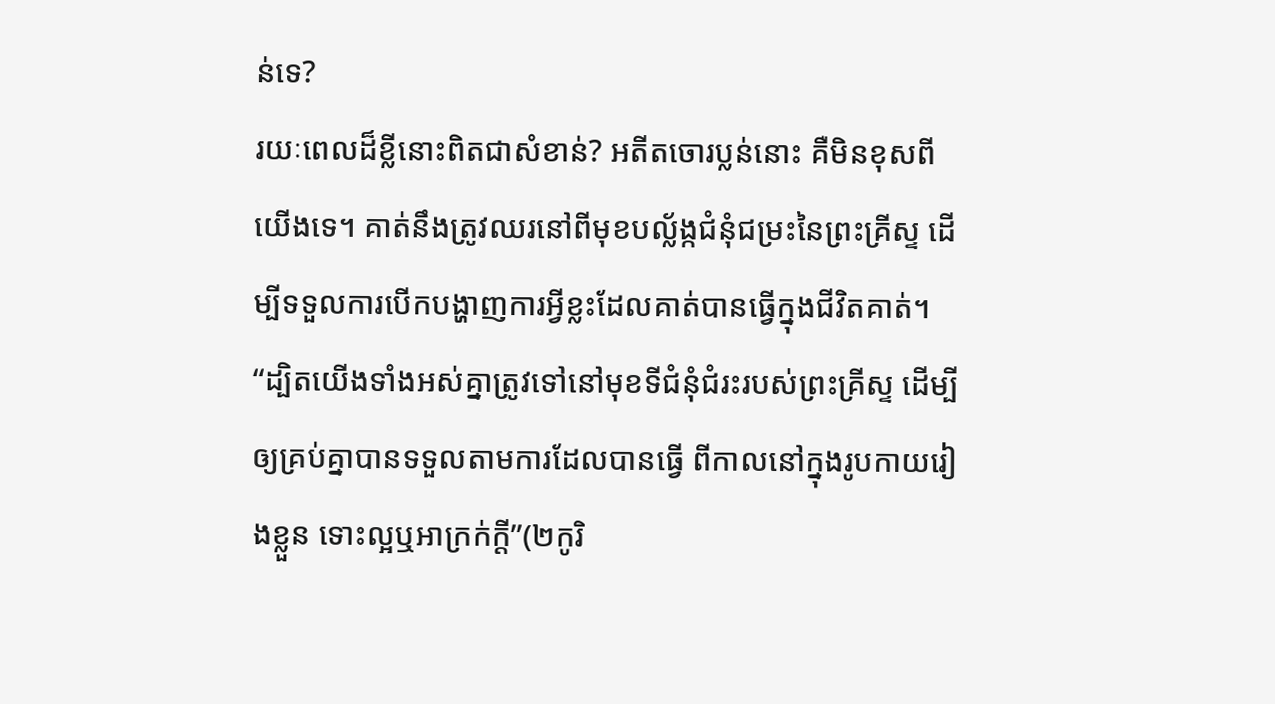ន់ទេ?
រយៈពេលដ៏ខ្លីនោះពិតជាសំខាន់? អតីតចោរប្លន់នោះ គឺមិនខុសពីយើងទេ។ គាត់នឹងត្រូវឈរនៅពីមុខបល្ល័ង្កជំនុំជម្រះនៃព្រះគ្រីស្ទ ដើម្បីទទួលការបើកបង្ហាញការអ្វីខ្លះដែលគាត់បានធ្វើក្នុងជីវិតគាត់។ “ដ្បិតយើងទាំងអស់គ្នាត្រូវទៅនៅមុខទីជំនុំជំរះរបស់ព្រះគ្រីស្ទ ដើម្បីឲ្យគ្រប់គ្នាបានទទួលតាមការដែលបានធ្វើ ពីកាលនៅក្នុងរូបកាយរៀងខ្លួន ទោះល្អឬអាក្រក់ក្តី”(២កូរិ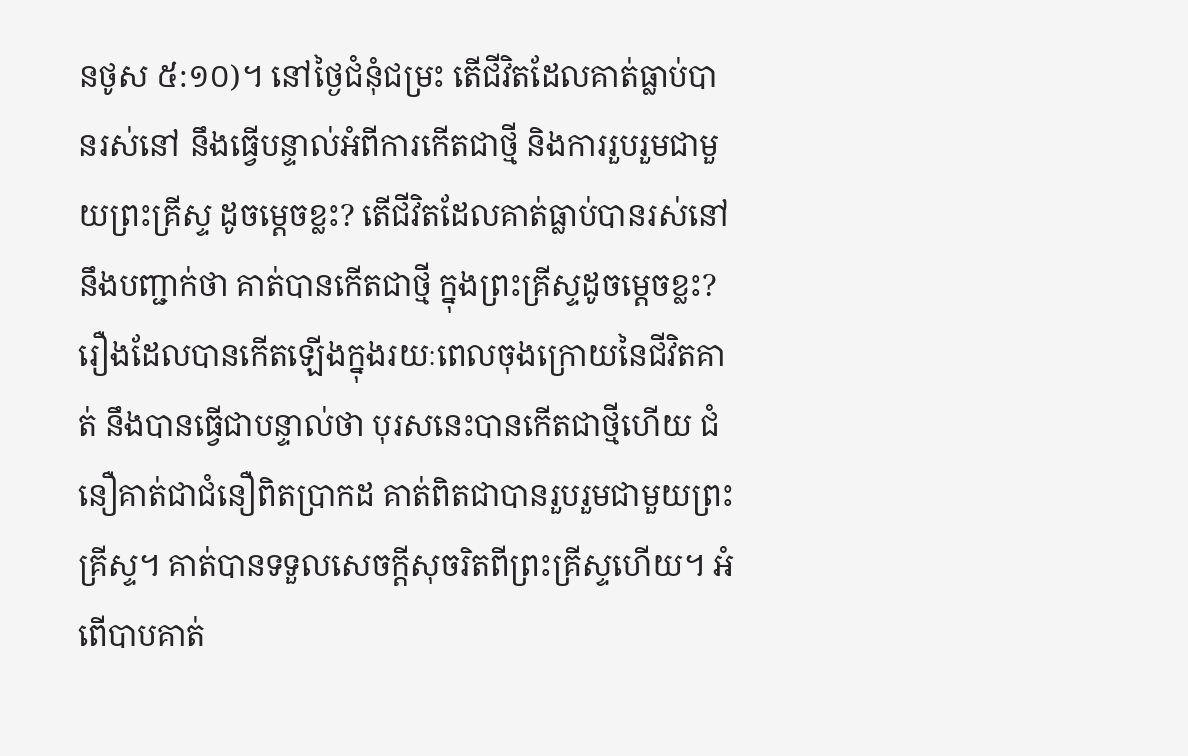នថូស ៥:១០)។ នៅថ្ងៃជំនុំជម្រះ តើជីវិតដែលគាត់ធ្លាប់បានរស់នៅ នឹងធ្វើបន្ទាល់អំពីការកើតជាថ្មី និងការរួបរួមជាមួយព្រះគ្រីស្ទ ដូចម្តេចខ្លះ? តើជីវិតដែលគាត់ធ្លាប់បានរស់នៅ នឹងបញ្ជាក់ថា គាត់បានកើតជាថ្មី ក្នុងព្រះគ្រីស្ទដូចម្តេចខ្លះ?
រឿងដែលបានកើតឡើងក្នុងរយៈពេលចុងក្រោយនៃជីវិតគាត់ នឹងបានធ្វើជាបន្ទាល់ថា បុរសនេះបានកើតជាថ្មីហើយ ជំនឿគាត់ជាជំនឿពិតប្រាកដ គាត់ពិតជាបានរួបរួមជាមួយព្រះគ្រីស្ទ។ គាត់បានទទួលសេចក្តីសុចរិតពីព្រះគ្រីស្ទហើយ។ អំពើបាបគាត់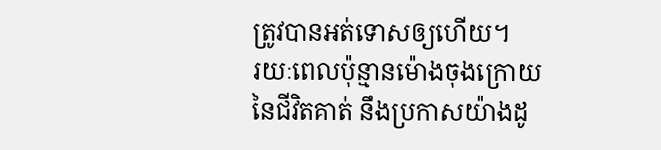ត្រូវបានអត់ទោសឲ្យហើយ។
រយៈពេលប៉ុន្មានម៉ោងចុងក្រោយនៃជីវិតគាត់ នឹងប្រកាសយ៉ាងដូ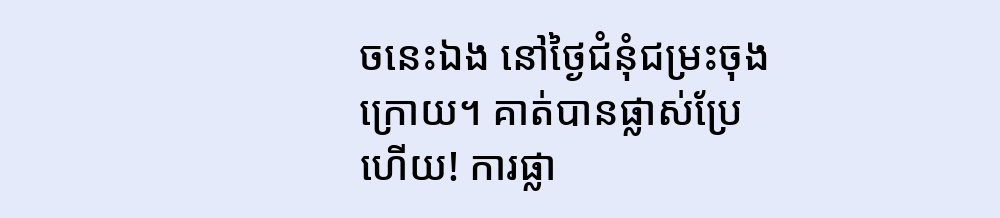ចនេះឯង នៅថ្ងៃជំនុំជម្រះចុងក្រោយ។ គាត់បានផ្លាស់ប្រែហើយ! ការផ្លា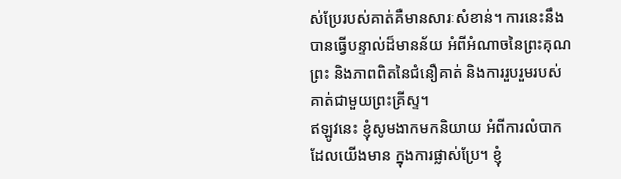ស់ប្រែរបស់គាត់គឺមានសារៈសំខាន់។ ការនេះនឹងបានធ្វើបន្ទាល់ដ៏មានន័យ អំពីអំណាចនៃព្រះគុណព្រះ និងភាពពិតនៃជំនឿគាត់ និងការរួបរួមរបស់គាត់ជាមួយព្រះគ្រីស្ទ។
ឥឡូវនេះ ខ្ញុំសូមងាកមកនិយាយ អំពីការលំបាកដែលយើងមាន ក្នុងការផ្លាស់ប្រែ។ ខ្ញុំ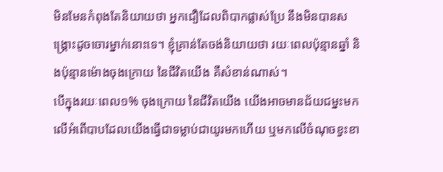មិនមែនកំពុងតែនិយាយថា អ្នកជឿដែលពិបាកផ្លាស់ប្រែ នឹងមិនបានសង្គ្រោះដូចចោរម្នាក់នោះទេ។ ខ្ញុំគ្រាន់តែចង់និយាយថា រយៈពេលប៉ុន្មានឆ្នាំ និងប៉ុន្មានម៉ោងចុងក្រោយ នៃជីវិតយើង គឺសំខាន់ណាស់។
បើក្នុងរយៈពេល១% ចុងក្រោយ នៃជីវិតយើង យើងអាចមានជ័យជម្នះមកលើអំពើបាបដែលយើងធ្វើជាទម្លាប់ជាយូរមកហើយ ឬមកលើចំណុចខ្វះខា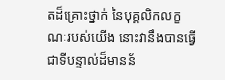តដ៏គ្រោះថ្នាក់ នៃបុគ្គលិកលក្ខណៈរបស់យើង នោះវានឹងបានធ្វើជាទីបន្ទាល់ដ៏មានន័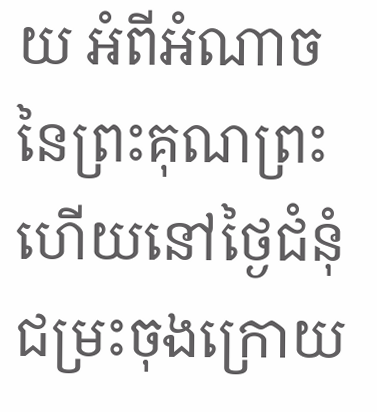យ អំពីអំណាចនៃព្រះគុណព្រះ ហើយនៅថ្ងៃជំនុំជម្រះចុងក្រោយ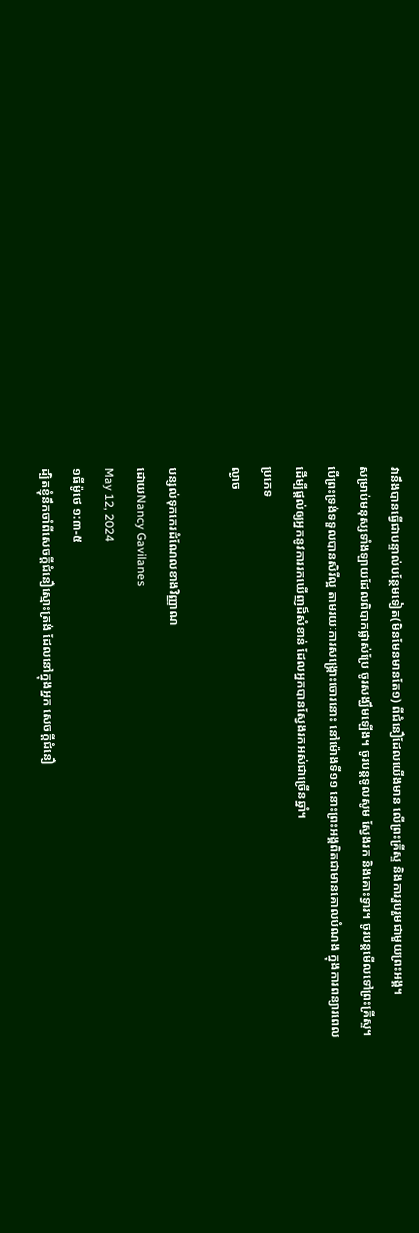វានឹងបានធ្វើជាបន្ទាល់បន្ថែមទៀត(មិនមែនមានតែ១) ពីជំនឿដែលយើងមាន លើព្រះគ្រីស្ទ និងការរួបរួមជាមួយព្រះអង្គ។
សម្រាប់មនុស្សទាំងឡាយដែលពិបាកផ្លាស់ប្រែ ចូរសង្ឃឹមឡើង។ ចូរបន្តទូលសូម ស្វែងរក និងគោះទ្វារ។ ចូរបន្តមើលទៅព្រះគ្រីស្ទ។ បើព្រះទ្រង់ទទួលបានសិរីល្អ តាមរយៈការសង្គ្រោះចោរនោះ នៅម៉ោងទី១១ នោះព្រះអង្គពិតជាមានគោលបំណង ក្នុងការពន្យារពេល ដើម្បីផ្តល់ឲ្យអ្នកនូវការរកឃើញដ៏សំខាន់ ដែលអ្នកបានស្វែងរកអស់ជាច្រើនឆ្នាំ។
ប្រភេទ
ល្ងាច

បន្សល់ទុកកេរដំណែលខាងវិញ្ញាណ
ដោយNancy Gavilanes
May 12, 2024
១ធីម៉ូថេ ១:៣-៥
ដ្បិតខ្ញុំនឹកចាំពីសេចក្តីជំនឿស្មោះត្រង់ ដែលនៅក្នុងអ្នក សេចក្តីជំនឿ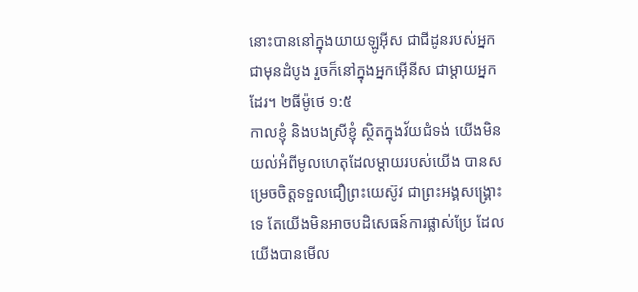នោះបាននៅក្នុងយាយឡូអ៊ីស ជាជីដូនរបស់អ្នកជាមុនដំបូង រួចក៏នៅក្នុងអ្នកអ៊ើនីស ជាម្តាយអ្នកដែរ។ ២ធីម៉ូថេ ១:៥
កាលខ្ញុំ និងបងស្រីខ្ញុំ ស្ថិតក្នុងវ័យជំទង់ យើងមិនយល់អំពីមូលហេតុដែលម្តាយរបស់យើង បានសម្រេចចិត្តទទួលជឿព្រះយេស៊ូវ ជាព្រះអង្គសង្គ្រោះទេ តែយើងមិនអាចបដិសេធន៍ការផ្លាស់ប្រែ ដែលយើងបានមើល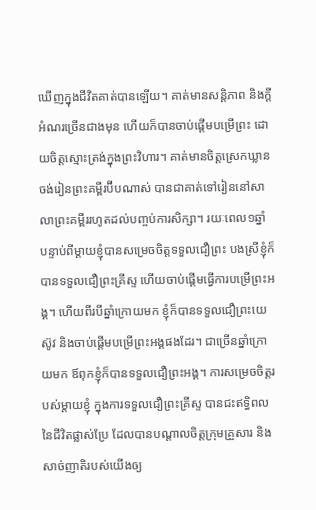ឃើញក្នុងជីវិតគាត់បានឡើយ។ គាត់មានសន្តិភាព និងក្តីអំណរច្រើនជាងមុន ហើយក៏បានចាប់ផ្តើមបម្រើព្រះ ដោយចិត្តស្មោះត្រង់ក្នុងព្រះវិហារ។ គាត់មានចិត្តស្រេកឃ្លានចង់រៀនព្រះគម្ពីរប៊ីបណាស់ បានជាគាត់ទៅរៀននៅសាលាព្រះគម្ពីររហូតដល់បញ្ចប់ការសិក្សា។ រយៈពេល១ឆ្នាំ បន្ទាប់ពីម្តាយខ្ញុំបានសម្រេចចិត្តទទួលជឿព្រះ បងស្រីខ្ញុំក៏បានទទួលជឿព្រះគ្រីស្ទ ហើយចាប់ផ្តើមធ្វើការបម្រើព្រះអង្គ។ ហើយពីរបីឆ្នាំក្រោយមក ខ្ញុំក៏បានទទួលជឿព្រះយេស៊ូវ និងចាប់ផ្តើមបម្រើព្រះអង្គផងដែរ។ ជាច្រើនឆ្នាំក្រោយមក ឪពុកខ្ញុំក៏បានទទួលជឿព្រះអង្គ។ ការសម្រេចចិត្តរបស់ម្តាយខ្ញុំ ក្នុងការទទួលជឿព្រះគ្រីស្ទ បានជះឥទ្ធិពលនៃជីវិតផ្លាស់ប្រែ ដែលបានបណ្តាលចិត្តក្រុមគ្រួសារ និងសាច់ញាតិរបស់យើងឲ្យ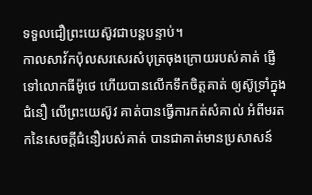ទទួលជឿព្រះយេស៊ូវជាបន្តបន្ទាប់។
កាលសាវ័កប៉ុលសរសេរសំបុត្រចុងក្រោយរបស់គាត់ ផ្ញើទៅលោកធីម៉ូថេ ហើយបានលើកទឹកចិត្តគាត់ ឲ្យស៊ូទ្រាំក្នុងជំនឿ លើព្រះយេស៊ូវ គាត់បានធ្វើការកត់សំគាល់ អំពីមរតកនៃសេចក្តីជំនឿរបស់គាត់ បានជាគាត់មានប្រសាសន៍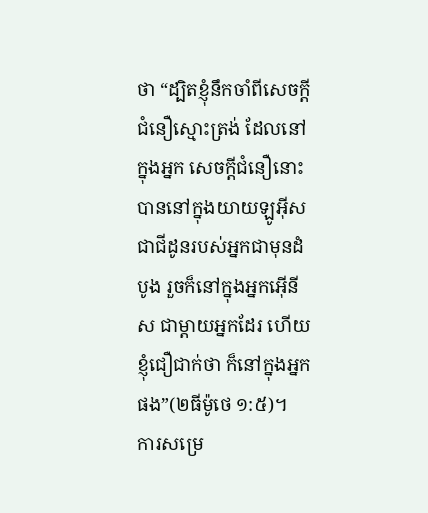ថា “ដ្បិតខ្ញុំនឹកចាំពីសេចក្តីជំនឿស្មោះត្រង់ ដែលនៅក្នុងអ្នក សេចក្តីជំនឿនោះបាននៅក្នុងយាយឡូអ៊ីស ជាជីដូនរបស់អ្នកជាមុនដំបូង រួចក៏នៅក្នុងអ្នកអ៊ើនីស ជាម្តាយអ្នកដែរ ហើយខ្ញុំជឿជាក់ថា ក៏នៅក្នុងអ្នកផង”(២ធីម៉ូថេ ១:៥)។
ការសម្រេ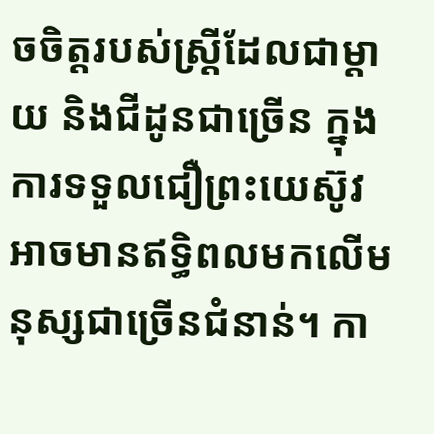ចចិត្តរបស់ស្រ្តីដែលជាម្តាយ និងជីដូនជាច្រើន ក្នុងការទទួលជឿព្រះយេស៊ូវ អាចមានឥទ្ធិពលមកលើមនុស្សជាច្រើនជំនាន់។ កា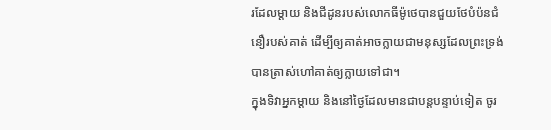រដែលម្តាយ និងជីដូនរបស់លោកធីម៉ូថេបានជួយថែបំប៉នជំនឿរបស់គាត់ ដើម្បីឲ្យគាត់អាចក្លាយជាមនុស្សដែលព្រះទ្រង់បានត្រាស់ហៅគាត់ឲ្យក្លាយទៅជា។
ក្នុងទិវាអ្នកម្តាយ និងនៅថ្ងៃដែលមានជាបន្តបន្ទាប់ទៀត ចូរ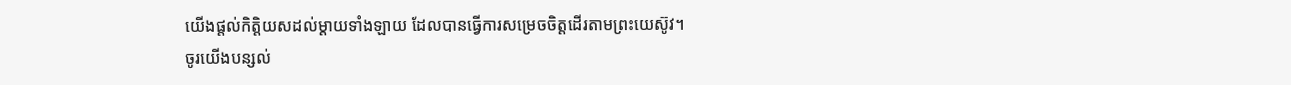យើងផ្តល់កិត្តិយសដល់ម្តាយទាំងឡាយ ដែលបានធ្វើការសម្រេចចិត្តដើរតាមព្រះយេស៊ូវ។
ចូរយើងបន្សល់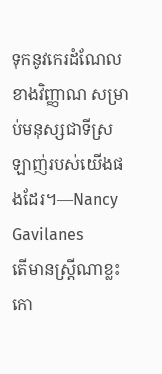ទុកនូវកេរដំណែលខាងវិញ្ញាណ សម្រាប់មនុស្សជាទីស្រឡាញ់របស់យើងផងដែរ។—Nancy Gavilanes
តើមានស្រ្តីណាខ្លះកោ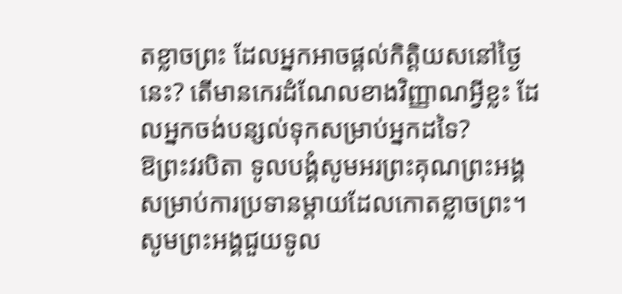តខ្លាចព្រះ ដែលអ្នកអាចផ្តល់កិត្តិយសនៅថ្ងៃនេះ? តើមានកេរដំណែលខាងវិញ្ញាណអ្វីខ្លះ ដែលអ្នកចង់បន្សល់ទុកសម្រាប់អ្នកដទៃ?
ឱព្រះវរបិតា ទូលបង្គំសូមអរព្រះគុណព្រះអង្គ សម្រាប់ការប្រទានម្តាយដែលកោតខ្លាចព្រះ។
សូមព្រះអង្គជួយទូល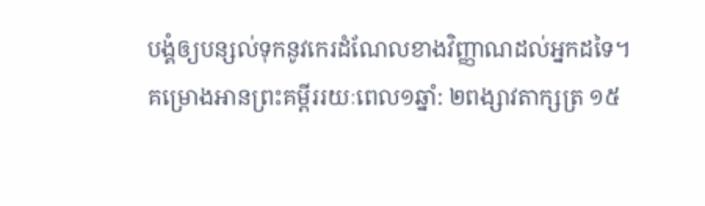បង្គំឲ្យបន្សល់ទុកនូវកេរដំណែលខាងវិញ្ញាណដល់អ្នកដទៃ។
គម្រោងអានព្រះគម្ពីររយៈពេល១ឆ្នាំ: ២ពង្សាវតាក្សត្រ ១៥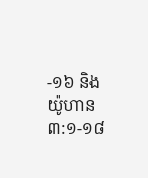-១៦ និង យ៉ូហាន ៣:១-១៨